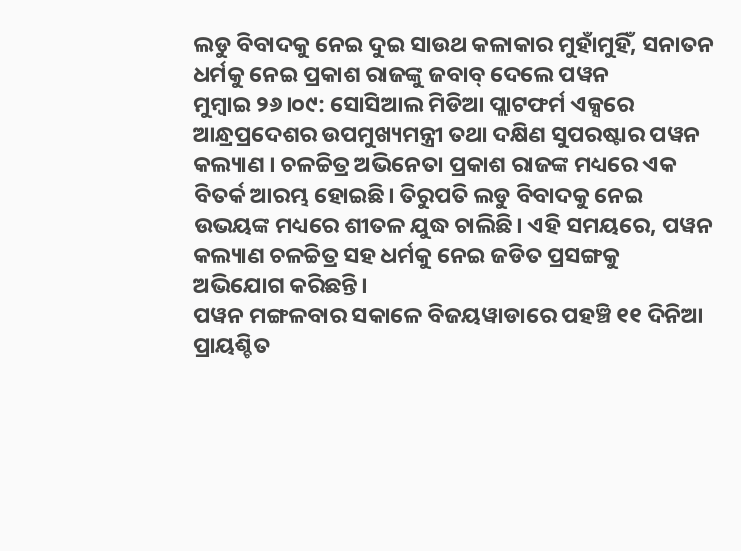ଲଡୁ ବିବାଦକୁ ନେଇ ଦୁଇ ସାଉଥ କଳାକାର ମୁହାଁମୁହିଁ, ସନାତନ ଧର୍ମକୁ ନେଇ ପ୍ରକାଶ ରାଜଙ୍କୁ ଜବାବ୍ ଦେଲେ ପୱନ
ମୁମ୍ଵାଇ ୨୬।୦୯: ସୋସିଆଲ ମିଡିଆ ପ୍ଲାଟଫର୍ମ ଏକ୍ସରେ ଆନ୍ଧ୍ରପ୍ରଦେଶର ଉପମୁଖ୍ୟମନ୍ତ୍ରୀ ତଥା ଦକ୍ଷିଣ ସୁପରଷ୍ଟାର ପୱନ କଲ୍ୟାଣ । ଚଳଚ୍ଚିତ୍ର ଅଭିନେତା ପ୍ରକାଶ ରାଜଙ୍କ ମଧ୍ୟରେ ଏକ ବିତର୍କ ଆରମ୍ଭ ହୋଇଛି। ତିରୁପତି ଲଡୁ ବିବାଦକୁ ନେଇ ଉଭୟଙ୍କ ମଧ୍ୟରେ ଶୀତଳ ଯୁଦ୍ଧ ଚାଲିଛି। ଏହି ସମୟରେ, ପୱନ କଲ୍ୟାଣ ଚଳଚ୍ଚିତ୍ର ସହ ଧର୍ମକୁ ନେଇ ଜଡିତ ପ୍ରସଙ୍ଗକୁ ଅଭିଯୋଗ କରିଛନ୍ତି।
ପୱନ ମଙ୍ଗଳବାର ସକାଳେ ବିଜୟୱାଡାରେ ପହଞ୍ଚି ୧୧ ଦିନିଆ ପ୍ରାୟଶ୍ଚିତ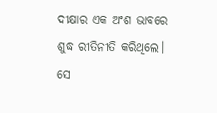ଦୀକ୍ଷାର ଏକ ଅଂଶ ଭାବରେ ଶୁଦ୍ଧ ରୀତିନୀତି କରିଥିଲେ। ସେ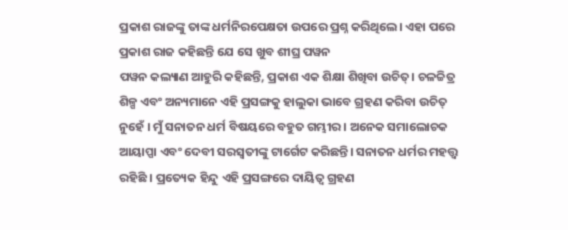ପ୍ରକାଶ ରାଜଙ୍କୁ ତାଙ୍କ ଧର୍ମନିରପେକ୍ଷତା ଉପରେ ପ୍ରଶ୍ନ କରିଥିଲେ। ଏହା ପରେ ପ୍ରକାଶ ରାଜ କହିଛନ୍ତି ଯେ ସେ ଖୁବ ଶୀଘ୍ର ପୱନ
ପୱନ କଲ୍ୟାଣ ଆହୁରି କହିଛନ୍ତି, ପ୍ରକାଶ ଏକ ଶିକ୍ଷା ଶିଖିବା ଉଚିତ୍। ଚଳଚ୍ଚିତ୍ର ଶିଳ୍ପ ଏବଂ ଅନ୍ୟମାନେ ଏହି ପ୍ରସଙ୍ଗକୁ ହାଲୁକା ଭାବେ ଗ୍ରହଣ କରିବା ଉଚିତ୍ ନୁହେଁ । ମୁଁ ସନାତନ ଧର୍ମ ବିଷୟରେ ବହୁତ ଗମ୍ଭୀର । ଅନେକ ସମାଲୋଚକ ଆୟାପ୍ପା ଏବଂ ଦେବୀ ସରସ୍ୱତୀଙ୍କୁ ଟାର୍ଗେଟ କରିଛନ୍ତି। ସନାତନ ଧର୍ମର ମହତ୍ତ୍ୱ ରହିଛି । ପ୍ରତ୍ୟେକ ହିନ୍ଦୁ ଏହି ପ୍ରସଙ୍ଗରେ ଦାୟିତ୍ଵ ଗ୍ରହଣ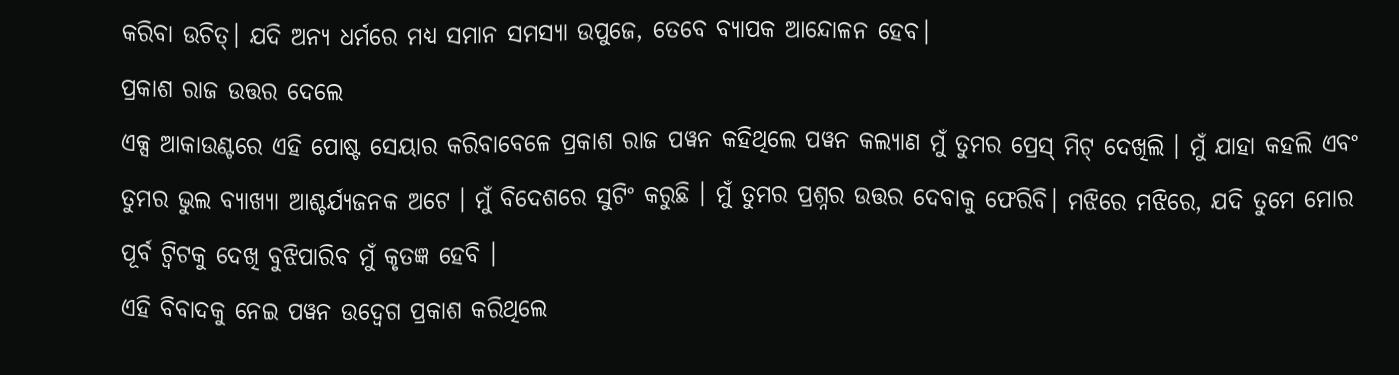କରିବା ଉଚିତ୍। ଯଦି ଅନ୍ୟ ଧର୍ମରେ ମଧ୍ୟ ସମାନ ସମସ୍ୟା ଉପୁଜେ, ତେବେ ବ୍ୟାପକ ଆନ୍ଦୋଳନ ହେବ।
ପ୍ରକାଶ ରାଜ ଉତ୍ତର ଦେଲେ
ଏକ୍ସ ଆକାଉଣ୍ଟରେ ଏହି ପୋଷ୍ଟ ସେୟାର କରିବାବେଳେ ପ୍ରକାଶ ରାଜ ପୱନ କହିଥିଲେ ପୱନ କଲ୍ୟାଣ ମୁଁ ତୁମର ପ୍ରେସ୍ ମିଟ୍ ଦେଖିଲି । ମୁଁ ଯାହା କହଲି ଏବଂ ତୁମର ଭୁଲ ବ୍ୟାଖ୍ୟା ଆଶ୍ଚର୍ଯ୍ୟଜନକ ଅଟେ । ମୁଁ ବିଦେଶରେ ସୁଟିଂ କରୁଛି । ମୁଁ ତୁମର ପ୍ରଶ୍ନର ଉତ୍ତର ଦେବାକୁ ଫେରିବି। ମଝିରେ ମଝିରେ, ଯଦି ତୁମେ ମୋର ପୂର୍ବ ଟ୍ୱିଟକୁ ଦେଖି ବୁଝିପାରିବ ମୁଁ କୃତଜ୍ଞ ହେବି ।
ଏହି ବିବାଦକୁ ନେଇ ପୱନ ଉଦ୍ବେଗ ପ୍ରକାଶ କରିଥିଲେ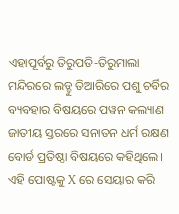ଏହାପୂର୍ବରୁ ତିରୁପତି-ତିରୁମାଲା ମନ୍ଦିରରେ ଲଡ୍ଡୁ ତିଆରିରେ ପଶୁ ଚର୍ବିର ବ୍ୟବହାର ବିଷୟରେ ପୱନ କଲ୍ୟାଣ ଜାତୀୟ ସ୍ତରରେ ସନାତନ ଧର୍ମ ରକ୍ଷଣ ବୋର୍ଡ ପ୍ରତିଷ୍ଠା ବିଷୟରେ କହିଥିଲେ। ଏହି ପୋଷ୍ଟକୁ X ରେ ସେୟାର କରି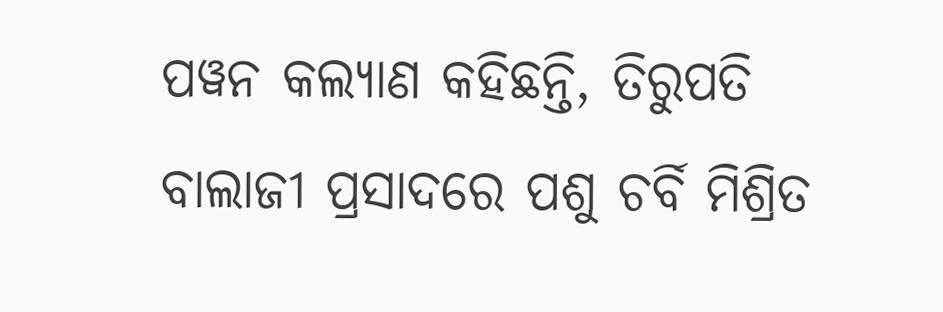ପୱନ କଲ୍ୟାଣ କହିଛନ୍ତି, ତିରୁପତି ବାଲାଜୀ ପ୍ରସାଦରେ ପଶୁ ଚର୍ବି ମିଶ୍ରିତ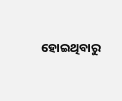ହୋଇଥିବାରୁ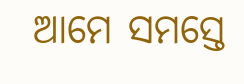ଆମେ ସମସ୍ତେ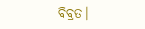ବିବ୍ରତ।